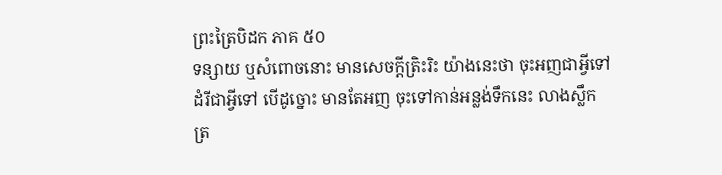ព្រះត្រៃបិដក ភាគ ៥០
ទន្សាយ ឬសំពោចនោះ មានសេចក្តីត្រិះរិះ យ៉ាងនេះថា ចុះអញជាអ្វីទៅ ដំរីជាអ្វីទៅ បើដូច្នោះ មានតែអញ ចុះទៅកាន់អន្លង់ទឹកនេះ លាងស្លឹកត្រ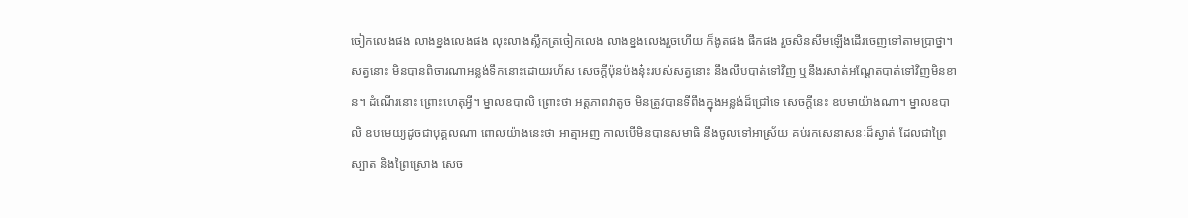ចៀកលេងផង លាងខ្នងលេងផង លុះលាងស្លឹកត្រចៀកលេង លាងខ្នងលេងរួចហើយ ក៏ងូតផង ផឹកផង រួចសិនសឹមឡើងដើរចេញទៅតាមប្រាថ្នា។ សត្វនោះ មិនបានពិចារណាអន្លង់ទឹកនោះដោយរហ័ស សេចក្តីប៉ុនប៉ងនុ៎ះរបស់សត្វនោះ នឹងលឹបបាត់ទៅវិញ ឬនឹងរសាត់អណ្តែតបាត់ទៅវិញមិនខាន។ ដំណើរនោះ ព្រោះហេតុអ្វី។ ម្នាលឧបាលិ ព្រោះថា អត្តភាពវាតូច មិនត្រូវបានទីពឹងក្នុងអន្លង់ដ៏ជ្រៅទេ សេចក្តីនេះ ឧបមាយ៉ាងណា។ ម្នាលឧបាលិ ឧបមេយ្យដូចជាបុគ្គលណា ពោលយ៉ាងនេះថា អាត្មាអញ កាលបើមិនបានសមាធិ នឹងចូលទៅអាស្រ័យ គប់រកសេនាសនៈដ៏ស្ងាត់ ដែលជាព្រៃស្បាត និងព្រៃស្រោង សេច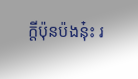ក្តីប៉ុនប៉ងនុ៎ះ រ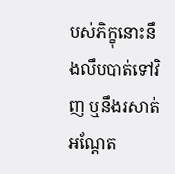បស់ភិក្ខុនោះនឹងលឹបបាត់ទៅវិញ ឬនឹងរសាត់អណ្តែត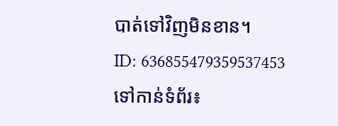បាត់ទៅវិញមិនខាន។
ID: 636855479359537453
ទៅកាន់ទំព័រ៖